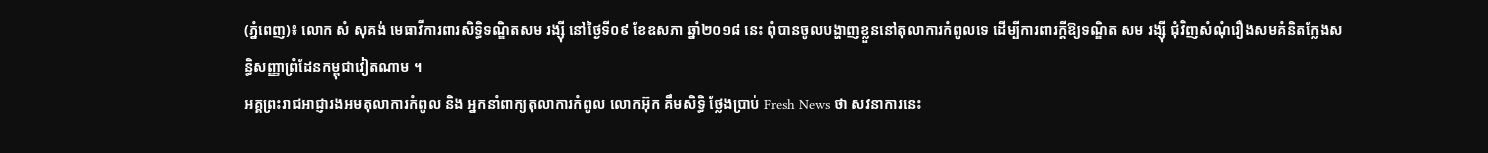(ភ្នំពេញ)៖ លោក សំ សុគង់ មេធាវីការពារសិទ្ធិទណ្ឌិតសម រង្ស៊ី នៅថ្ងៃទី០៩ ខែឧសភា ឆ្នាំ២០១៨ នេះ ពុំបានចូលបង្ហាញខ្លួននៅតុលាការកំពូលទេ ដើម្បីការពារក្តីឱ្យទណ្ឌិត សម រង្ស៊ី ជុំវិញសំណុំរឿងសមគំនិតក្លែងសន្ធិសញ្ញាព្រំដែនកម្ពុជាវៀតណាម ។
អគ្គព្រះរាជអាជ្ញារងអមតុលាការកំពូល និង អ្នកនាំពាក្យតុលាការកំពូល លោកអ៊ុក គឹមសិទ្ធិ ថ្លែងប្រាប់ Fresh News ថា សវនាការនេះ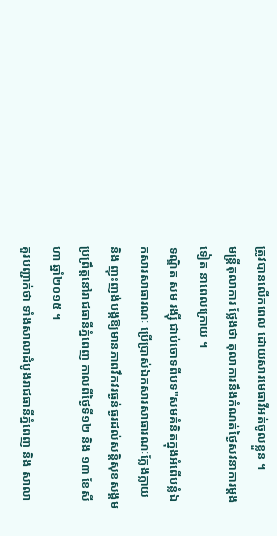ត្រូវបានលើកពេល ដោយសារមេធាវីអត់ចូលខ្លួន ។
មន្ត្រីតុលាការ ថ្លែងថា តុលាការនឹងកំណត់ថ្ងៃសវនាការម្តងទៀត នាពេលក្រោយ ។
ទណ្ឌិត សម រង្ស៊ី ជាប់ចោទពីបទ"សមគំនិតក្នុងអំពើបន្លំឯកសារសាធារណៈ ប្រើប្រាស់ឯកសារសាធារណៈក្លែងក្លាយ និង ញុះញង់បង្កឱ្យមានភាពវឹកវរធ្ងន់ធ្ងរដល់សន្តិសុខសង្គម ប្រព្រឹត្តនៅរាជធានីភ្នំពេញ កាលពីថ្ងៃទី១២ និង ១៣ ខែសីហា ឆ្នាំ២០១៥ ។
គួរបញ្ជាក់ថា ទាំងសាលាដំបូងរាជធានីភ្នំពេញ និង សាលា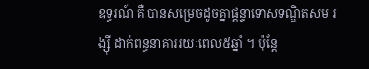ឧទ្ធរណ៍ គឺ បានសម្រេចដូចគ្នាផ្តន្ទាទោសទណ្ឌិតសម រង្ស៊ី ដាក់ពន្ធនាគាររយៈពេល៥ឆ្នាំ ។ ប៉ុន្ដែ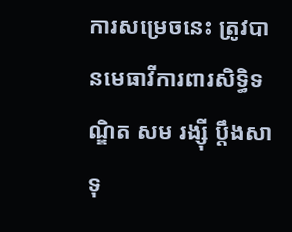ការសម្រេចនេះ ត្រូវបានមេធាវីការពារសិទ្ធិទណ្ឌិត សម រង្ស៊ី ប្តឹងសាទុ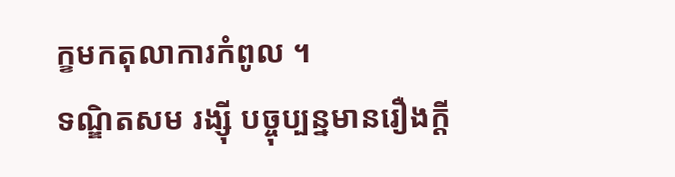ក្ខមកតុលាការកំពូល ។
ទណ្ឌិតសម រង្ស៊ី បច្ចុប្បន្នមានរឿងក្តី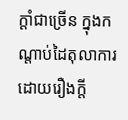ក្តាំជាច្រើន ក្នុងកណ្តាប់ដៃតុលាការ ដោយរឿងក្តី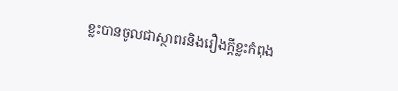ខ្លះបានចូលជាស្ថាពរនិងរឿងក្តីខ្លះកំពុង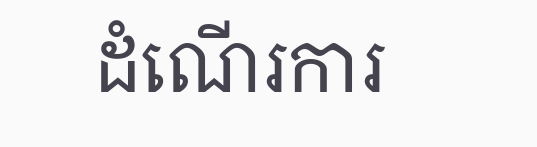ដំណើរការ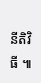នីតិវិធី ៕